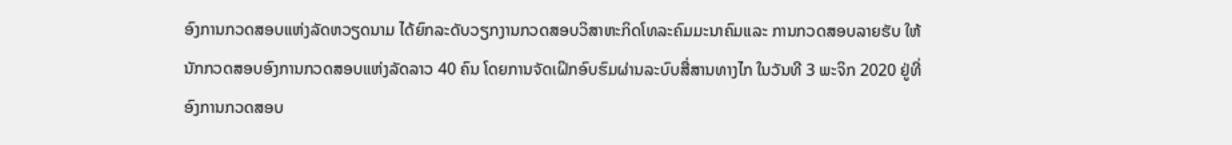ອົງການກວດສອບແຫ່ງລັດຫວຽດນາມ ໄດ້ຍົກລະດັບວຽກງານກວດສອບວິສາຫະກິດໂທລະຄົມມະນາຄົມແລະ ການກວດສອບລາຍຮັບ ໃຫ້ນັກກວດສອບອົງການກວດສອບແຫ່ງລັດລາວ 40 ຄົນ ໂດຍການຈັດເຝິກອົບຮົມຜ່ານລະບົບສື່ສານທາງໄກ ໃນວັນທີ 3 ພະຈິກ 2020 ຢູ່ທີ່ອົງການກວດສອບ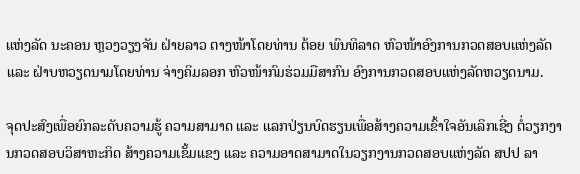ແຫ່ງລັດ ນະຄອນ ຫຼວງວຽງຈັນ ຝ່າຍລາວ ຕາງໜ້າໂດຍທ່ານ ຕ້ອຍ ພົນທິລາດ ຫົວໜ້າອົງການກວດສອບແຫ່ງລັດ ແລະ ຝ່າບຫວຽດນາມໂດຍທ່ານ ຈ່າງຄິມລອກ ຫົວໜ້າກົມຮ່ວມມືສາກົນ ອົງການກວດສອບແຫ່ງລັດຫວຽດນາມ.

ຈຸດປະສົງເພື່ອຍົກລະດັບຄວາມຮູ້ ຄວາມສາມາດ ແລະ ແລກປ່ຽນບົດຮຽນເພື່ອສ້າງຄວາມເຂົ້າໃຈອັນເລິກເຊີ່ງ ຕໍ່ວຽກງານກວດສອບວິສາຫະກິດ ສ້າງຄວາມເຂັ້ມແຂງ ແລະ ຄວາມອາດສາມາດໃນວຽກງານກວດສອບແຫ່ງລັດ ສປປ ລາ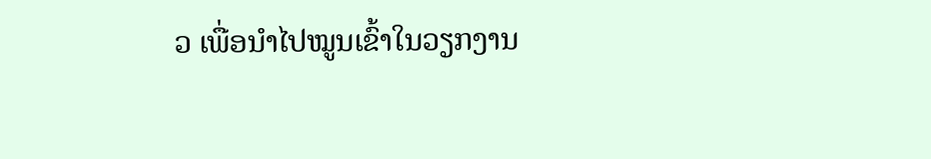ວ ເພື່ອນຳໄປໝູນເຂົ້າໃນວຽກງານ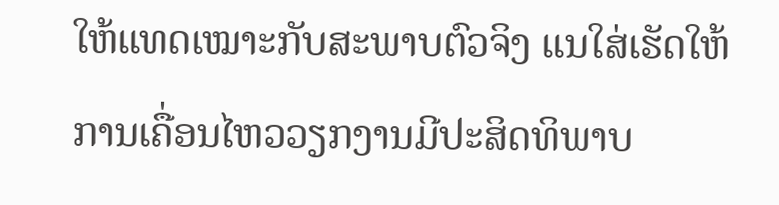ໃຫ້ແທດເໝາະກັບສະພາບຕົວຈິງ ແນໃສ່ເຮັດໃຫ້ການເຄື່ອນໄຫວວຽກງານມີປະສິດທິພາບ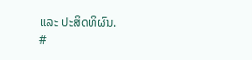ແລະ ປະສິດທິຜົນ.
#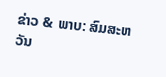ຂ່າວ & ພາບ: ສົມສະຫວັນ